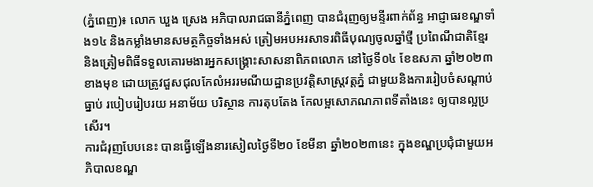(ភ្នំពេញ)៖ លោក ឃួង ស្រេង អភិបាលរាជធានីភ្នំពេញ បានជំរុញឲ្យមន្ទីរពាក់ព័ន្ធ អាជ្ញាធរខណ្ឌទាំង១៤ និងកម្លាំងមានសមត្ថកិច្ចទាំងអស់ ត្រៀមអបអរសាទរពិធីបុណ្យចូលឆ្នាំថ្មី ប្រពៃណីជាតិខ្មែរ និងត្រៀមពិធីទទួលគោរមងារអ្នកសង្គ្រោះសាសនាពិភពលោក នៅថ្ងៃទី០៤ ខែឧសភា ឆ្នាំ២០២៣ ខាងមុខ ដោយត្រូវជួសជុលកែលំអររមណីយដ្ឋានប្រវត្តិសាស្ត្រវត្តភ្នំ ជាមួយនិងការរៀបចំសណ្ដាប់ធ្នាប់ របៀបរៀបរយ អនាម័យ បរិស្ថាន ការតុបតែង កែលម្អសោភណភាពទីតាំងនេះ ឲ្យបានល្អប្រសើរ។
ការជំរុញបែបនេះ បានធ្វើឡើងនារសៀលថ្ងៃទី២០ ខែមីនា ឆ្នាំ២០២៣នេះ ក្នុងខណ្ឌប្រជុំជាមួយអភិបាលខណ្ឌ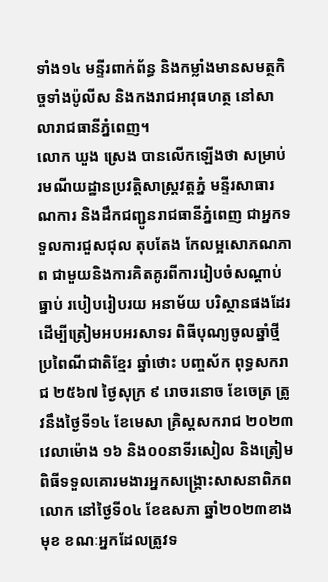ទាំង១៤ មន្ទីរពាក់ព័ន្ធ និងកម្លាំងមានសមត្ថកិច្ចទាំងប៉ូលីស និងកងរាជអាវុធហត្ថ នៅសាលារាជធានីភ្នំពេញ។
លោក ឃួង ស្រេង បានលើកឡើងថា សម្រាប់រមណីយដ្ឋានប្រវត្តិសាស្ត្រវត្តភ្នំ មន្ទីរសាធារណការ និងដឹកជញ្ជូនរាជធានីភ្នំពេញ ជាអ្នកទទួលការជួសជុល តុបតែង កែលម្អសោភណភាព ជាមួយនិងការគិតគូរពីការរៀបចំសណ្ដាប់ធ្នាប់ របៀបរៀបរយ អនាម័យ បរិស្ថានផងដែរ ដើម្បីត្រៀមអបអរសាទរ ពិធីបុណ្យចូលឆ្នាំថ្មីប្រពៃណីជាតិខ្មែរ ឆ្នាំថោះ បញ្ចស័ក ពុទ្ធសករាជ ២៥៦៧ ថ្ងៃសុក្រ ៩ រោចរនោច ខែចេត្រ ត្រូវនឹងថ្ងៃទី១៤ ខែមេសា គ្រិស្តសករាជ ២០២៣ វេលាម៉ោង ១៦ និង០០នាទីរសៀល និងត្រៀមពិធីទទួលគោរមងារអ្នកសង្គ្រោះសាសនាពិភពលោក នៅថ្ងៃទី០៤ ខែឧសភា ឆ្នាំ២០២៣ខាងមុខ ខណៈអ្នកដែលត្រូវទ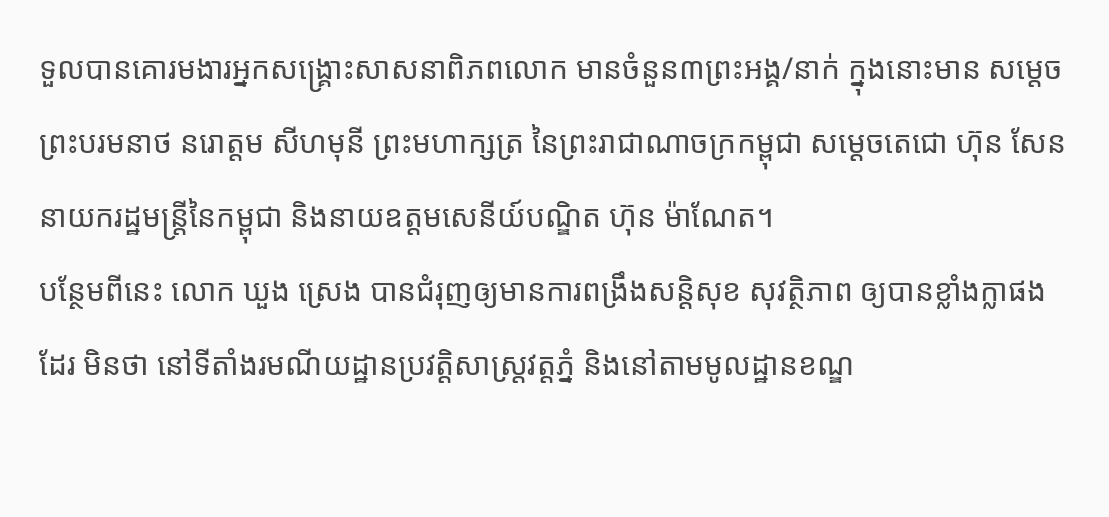ទួលបានគោរមងារអ្នកសង្គ្រោះសាសនាពិភពលោក មានចំនួន៣ព្រះអង្គ/នាក់ ក្នុងនោះមាន សម្តេចព្រះបរមនាថ នរោត្តម សីហមុនី ព្រះមហាក្សត្រ នៃព្រះរាជាណាចក្រកម្ពុជា សម្ដេចតេជោ ហ៊ុន សែន នាយករដ្ឋមន្ត្រីនៃកម្ពុជា និងនាយឧត្ដមសេនីយ៍បណ្ឌិត ហ៊ុន ម៉ាណែត។
បន្ថែមពីនេះ លោក ឃួង ស្រេង បានជំរុញឲ្យមានការពង្រឹងសន្តិសុខ សុវត្ថិភាព ឲ្យបានខ្លាំងក្លាផងដែរ មិនថា នៅទីតាំងរមណីយដ្ឋានប្រវត្តិសាស្ត្រវត្តភ្នំ និងនៅតាមមូលដ្ឋានខណ្ឌ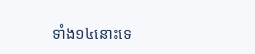ទាំង១៤នោះទេ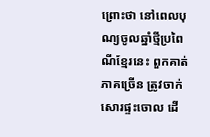ព្រោះថា នៅពេលបុណ្យចូលឆ្នាំថ្មីប្រពៃណីខ្មែរនេះ ពួកគាត់ភាគច្រើន ត្រូវចាក់សោរផ្ទះចោល ដើ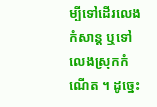ម្បីទៅដើរលេងកំសាន្ត ឬទៅលេងស្រុកកំណើត ។ ដូច្នេះ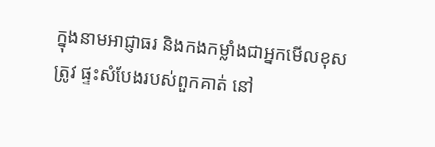ក្នុងនាមអាជ្ញាធរ និងកងកម្លាំងជាអ្នកមើលខុសត្រូវ ផ្ទះសំបែងរបស់ពួកគាត់ នៅ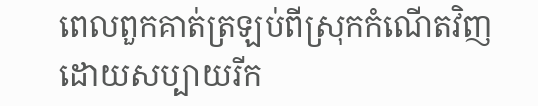ពេលពួកគាត់ត្រឡប់ពីស្រុកកំណើតវិញ ដោយសប្បាយរីក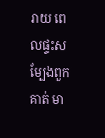រាយ ពេលផ្ទះសម្បែងពួកគាត់ មា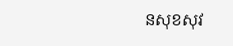នសុខសុវ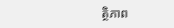ត្ថិភាព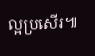ល្អប្រសើរ៕